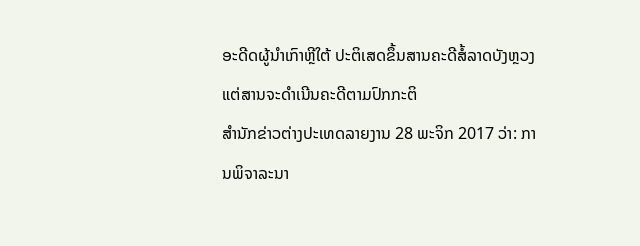ອະດີດຜູ້ນຳເກົາຫຼີໃຕ້ ປະຕິເສດຂຶ້ນສານຄະດີສໍ້ລາດບັງຫຼວງ ແຕ່ສານຈະດຳເນີນຄະດີຕາມປົກກະຕິ
ສຳນັກຂ່າວຕ່າງປະເທດລາຍງານ 28 ພະຈິກ 2017 ວ່າ: ການພິຈາລະນາ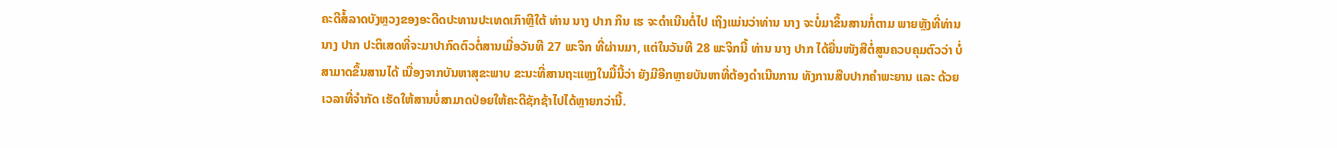ຄະດີສໍ້ລາດບັງຫຼວງຂອງອະດີດປະທານປະເທດເກົາຫຼີໃຕ້ ທ່ານ ນາງ ປາກ ກຶນ ເຮ ຈະດຳເນີນຕໍ່ໄປ ເຖິງແມ່ນວ່າທ່ານ ນາງ ຈະບໍ່ມາຂຶ້ນສານກໍ່ຕາມ ພາຍຫຼັງທີ່ທ່ານ ນາງ ປາກ ປະຕິເສດທີ່ຈະມາປາກົດຕົວຕໍ່ສານເມື່ອວັນທີ 27 ພະຈິກ ທີ່ຜ່ານມາ, ແຕ່ໃນວັນທີ 28 ພະຈິກນີ້ ທ່ານ ນາງ ປາກ ໄດ້ຍື່ນໜັງສືຕໍ່ສູນຄວບຄຸມຕົວວ່າ ບໍ່ສາມາດຂຶ້ນສານໄດ້ ເນື່ອງຈາກບັນຫາສຸຂະພາບ ຂະນະທີ່ສານຖະແຫຼງໃນມື້ນີ້ວ່າ ຍັງມີອີກຫຼາຍບັນຫາທີ່ຕ້ອງດຳເນີນການ ທັງການສືບປາກຄຳພະຍານ ແລະ ດ້ວຍເວລາທີ່ຈຳກັດ ເຮັດໃຫ້ສານບໍ່ສາມາດປ່ອຍໃຫ້ຄະດີຊັກຊ້າໄປໄດ້ຫຼາຍກວ່ານີ້.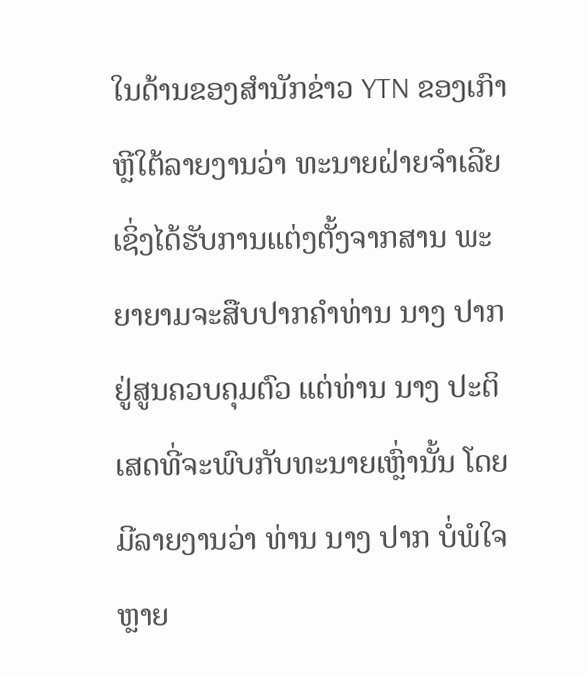ໃນດ້ານຂອງສຳນັກຂ່າວ YTN ຂອງເກົາຫຼີໃຕ້ລາຍງານວ່າ ທະນາຍຝ່າຍຈຳເລີຍເຊິ່ງໄດ້ຮັບການແຕ່ງຕັ້ງຈາກສານ ພະຍາຍາມຈະສືບປາກຄຳທ່ານ ນາງ ປາກ ຢູ່ສູນຄວບຄຸມຕົວ ແຕ່ທ່ານ ນາງ ປະຕິເສດທີ່ຈະພົບກັບທະນາຍເຫຼົ່ານັ້ນ ໂດຍມີລາຍງານວ່າ ທ່ານ ນາງ ປາກ ບໍ່ພໍໃຈຫຼາຍ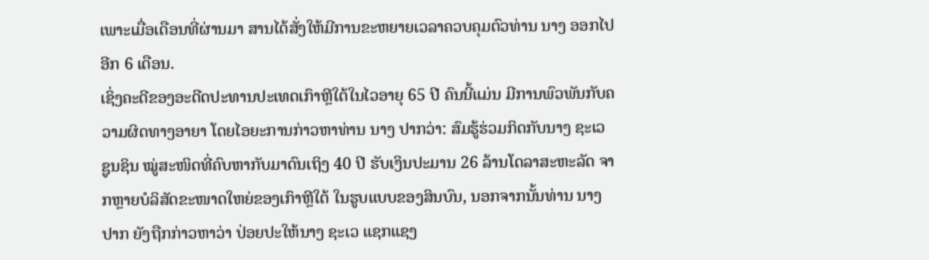ເພາະເມື່ອເດືອນທີ່ຜ່ານມາ ສານໄດ້ສັ່ງໃຫ້ມີການຂະຫຍາຍເວລາຄວບຄຸມຕົວທ່ານ ນາງ ອອກໄປອີກ 6 ເດືອນ.
ເຊິ່ງຄະດີຂອງອະດີດປະທານປະເທດເກົາຫຼີໃຕ້ໃນໄວອາຍຸ 65 ປີ ຄົນນີ້ແມ່ນ ມີການພົວພັນກັບຄວາມຜິດທາງອາຍາ ໂດຍໄອຍະການກ່າວຫາທ່ານ ນາງ ປາກວ່າ: ສົມຮູ້ຮ່ວມກິດກັບນາງ ຊະເວ ຊູນຊິນ ໝູ່ສະໜິດທີ່ຄົບຫາກັບມາດົນເຖິງ 40 ປີ ຮັບເງິນປະມານ 26 ລ້ານໂດລາສະຫະລັດ ຈາກຫຼາຍບໍລິສັດຂະໜາດໃຫຍ່ຂອງເກົາຫຼີໃຕ້ ໃນຮູບແບບຂອງສິນບົນ, ນອກຈາກນັ້ນທ່ານ ນາງ ປາກ ຍັງຖືກກ່າວຫາວ່າ ປ່ອຍປະໃຫ້ນາງ ຊະເວ ແຊກແຊງ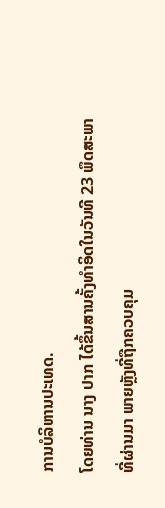ການບໍລິຫານປະເທດ.
ໂດຍທ່ານ ນາງ ປາກ ໄດ້ຂຶ້ນສານຄັ້ງທຳອິດໃນວັນທີ 23 ພຶດສະພາ ທີ່ຜ່ານມາ ພາຍຫຼັງທີ່ຖືກຄວບຄຸມ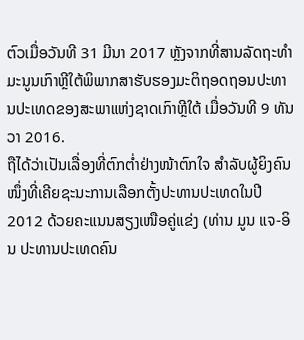ຕົວເມື່ອວັນທີ 31 ມີນາ 2017 ຫຼັງຈາກທີ່ສານລັດຖະທຳມະນູນເກົາຫຼີໃຕ້ພິພາກສາຮັບຮອງມະຕິຖອດຖອນປະທານປະເທດຂອງສະພາແຫ່ງຊາດເກົາຫຼີໃຕ້ ເມື່ອວັນທີ 9 ທັນວາ 2016.
ຖືໄດ້ວ່າເປັນເລື່ອງທີ່ຕົກຕ່ຳຢ່າງໜ້າຕົກໃຈ ສຳລັບຜູ້ຍິງຄົນໜຶ່ງທີ່ເຄີຍຊະນະການເລືອກຕັ້ງປະທານປະເທດໃນປີ 2012 ດ້ວຍຄະແນນສຽງເໜືອຄູ່ແຂ່ງ (ທ່ານ ມູນ ແຈ-ອິນ ປະທານປະເທດຄົນ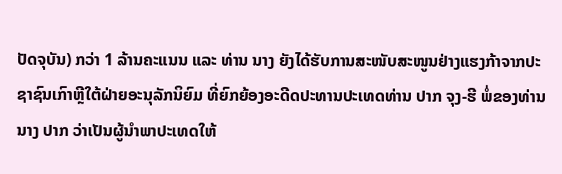ປັດຈຸບັນ) ກວ່າ 1 ລ້ານຄະແນນ ແລະ ທ່ານ ນາງ ຍັງໄດ້ຮັບການສະໜັບສະໜູນຢ່າງແຮງກ້າຈາກປະຊາຊົນເກົາຫຼີໃຕ້ຝ່າຍອະນຸລັກນິຍົມ ທີ່ຍົກຍ້ອງອະດີດປະທານປະເທດທ່ານ ປາກ ຈຸງ-ຮີ ພໍ່ຂອງທ່ານ ນາງ ປາກ ວ່າເປັນຜູ້ນຳພາປະເທດໃຫ້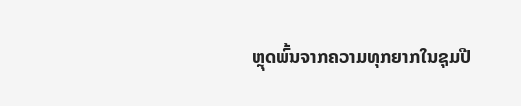ຫຼຸດພົ້ນຈາກຄວາມທຸກຍາກໃນຊຸມປີ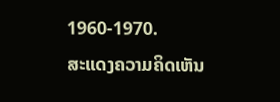1960-1970.
ສະແດງຄວາມຄິດເຫັນ